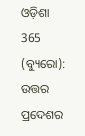ଓଡ଼ିଶା 365 (ବ୍ୟୁରୋ): ଉତ୍ତର ପ୍ରଦେଶର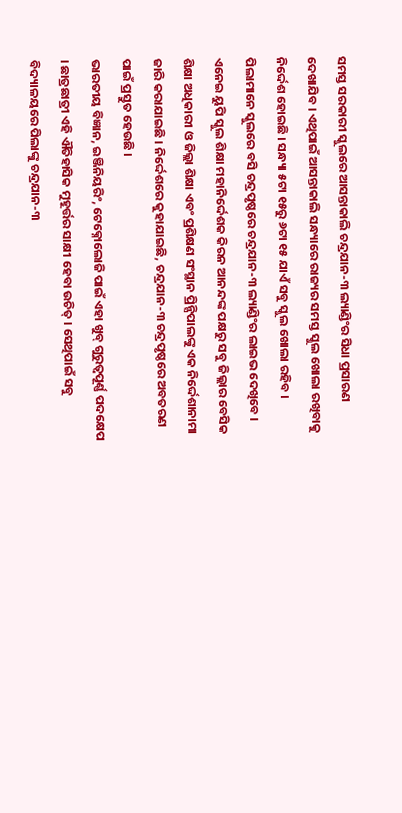ସମସ୍ତ ସରକାରୀ ସ୍କୁଲରେ ଆସନ୍ତାକାଲି ଚନ୍ଦ୍ରଯାନ-୩ ଲ୍ୟାଣ୍ଡିଂର ସିଧା ପ୍ରସାରଣ ଦେଖାଯିବ । ଏଥିପାଇଁ ଆସନ୍ତାକାଲି ସନ୍ଧ୍ୟାରେ ରାଜ୍ୟର ସମସ୍ତ ସ୍କୁଲ ଖୋଲା ରଖିବାକୁ ନିର୍ଦ୍ଦେଶ ହୋଇଛି । ସନ୍ଧ୍ୟା ୫ଟା ୧୫ରୁ ୬ଟା ୧୫ ଯାଏଁ ସବୁ ସ୍କୁଲ ଖୋଲା ରହିବ । ପିଲାମାନେ ସ୍କୁଲରେ ବସି ଚନ୍ଦ୍ରପୃଷ୍ଠରେ ଚନ୍ଦ୍ରଯାନ-୩ ଲ୍ୟାଣ୍ଡିଂର ଲାଇଭ ଦେଖିବେ । ଏନେଇ ୟୁପି ସ୍କୁଲ ଶିକ୍ଷା ମହାନିର୍ଦ୍ଦେଶକ କିରନ ଆନନ୍ଦଙ୍କ ପକ୍ଷରୁ ସବୁ ଜିଲ୍ଲାର ବେସିକ ଶିକ୍ଷା ଅଧିକାରୀ ଓ ଜିଲ୍ଲା ଶିକ୍ଷା ଏବଂ ପ୍ରଶିକ୍ଷଣ ସଂସ୍ଥାନ ପ୍ରିନ୍ସିପାଲଙ୍କୁ ଏକ ନିର୍ଦ୍ଦେଶାନାମା ଜାରି କରାଯାଇଛି । ନିର୍ଦ୍ଦେଶରେ କୁହାଯାଇଛି, ଚନ୍ଦ୍ରଯାନ-୩ ଚନ୍ଦ୍ରପୃଷ୍ଠରେ ଅବତରଣ ପାଇଁ ପ୍ରସ୍ତୁତ ହେଉଛି ।
ଭାରତୀୟ ବିଜ୍ଞାନ, ଇଞ୍ଜିନିୟରିଂ, ଟେକ୍ନୋଲୋଜି ପାଇଁ ଏହା ଖୁବ୍ ଗୁରୁତ୍ବପୂର୍ଣ୍ଣ ପଦକ୍ଷେପ । ଛାତ୍ରଛାତ୍ରୀ ଏହି ଐତିହାସିକ ମୁହୂର୍ତ୍ତର ସାକ୍ଷୀ ହେବା ଉଚିତ୍ । ସେଥିପାଇଁ ସବୁ ବିଦ୍ୟାଳୟରେ ପିଲାଙ୍କୁ ଚନ୍ଦ୍ରଯାନ-୩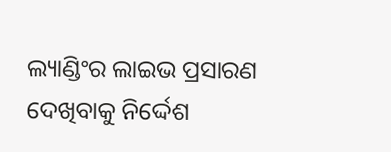ଲ୍ୟାଣ୍ଡିଂର ଲାଇଭ ପ୍ରସାରଣ ଦେଖିବାକୁ ନିର୍ଦ୍ଦେଶ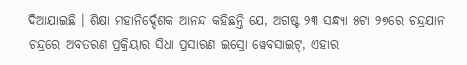ଦିଆଯାଇଛି । ଶିକ୍ଷା ମହାନିର୍ଦ୍ଦେଶକ ଆନନ୍ଦ କହିଛନ୍ତି ଯେ, ଅଗଷ୍ଟ ୨୩ ସନ୍ଧ୍ୟା ୫ଟା ୨୭ରେ ଚନ୍ଦ୍ରଯାନ ଚନ୍ଦ୍ରରେ ଅବତରଣ ପ୍ରକ୍ରିୟାର ସିଧା ପ୍ରସାରଣ ଇସ୍ରୋ ୱେବସାଇଟ୍, ଏହାର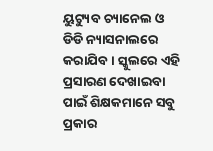ୟୁଟ୍ୟୁବ ଚ୍ୟାନେଲ ଓ ଡିଡି ନ୍ୟାସନାଲରେ କରାଯିବ । ସ୍କୁଲରେ ଏହି ପ୍ରସାରଣ ଦେଖାଇବା ପାଇଁ ଶିକ୍ଷକମାନେ ସବୁ ପ୍ରକାର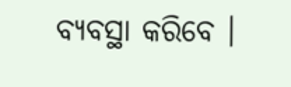ବ୍ୟବସ୍ଥା କରିବେ ।